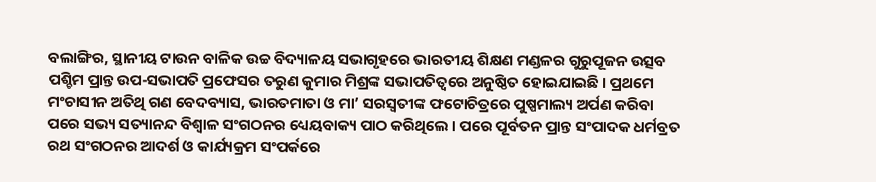ବଲାଙ୍ଗିର, ସ୍ଥାନୀୟ ଟାଉନ ବାଳିକ ଉଚ୍ଚ ବିଦ୍ୟାଳୟ ସଭାଗୃହରେ ଭାରତୀୟ ଶିକ୍ଷଣ ମଣ୍ଡଳର ଗୁରୁପୂଜନ ଉତ୍ସବ ପଶ୍ଚିମ ପ୍ରାନ୍ତ ଉପ-ସଭାପତି ପ୍ରଫେସର ତରୁଣ କୁମାର ମିଶ୍ରଙ୍କ ସଭାପତିତ୍ଵରେ ଅନୁଷ୍ଠିତ ହୋଇଯାଇଛି । ପ୍ରଥମେ ମଂଚାସୀନ ଅତିଥି ଗଣ ବେଦବ୍ୟାସ, ଭାରତମାତା ଓ ମା’ ସରସ୍ଵତୀଙ୍କ ଫଟୋଚିତ୍ରରେ ପୁଷ୍ପମାଲ୍ୟ ଅର୍ପଣ କରିବା ପରେ ସଭ୍ୟ ସତ୍ୟାନନ୍ଦ ବିଶ୍ଵାଳ ସଂଗଠନର ଧ୍ୟେୟବାକ୍ୟ ପାଠ କରିଥିଲେ । ପରେ ପୂର୍ବତନ ପ୍ରାନ୍ତ ସଂପାଦକ ଧର୍ମବ୍ରତ ରଥ ସଂଗଠନର ଆଦର୍ଶ ଓ କାର୍ଯ୍ୟକ୍ରମ ସଂପର୍କରେ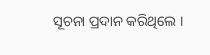ସୂଚନା ପ୍ରଦାନ କରିଥିଲେ ।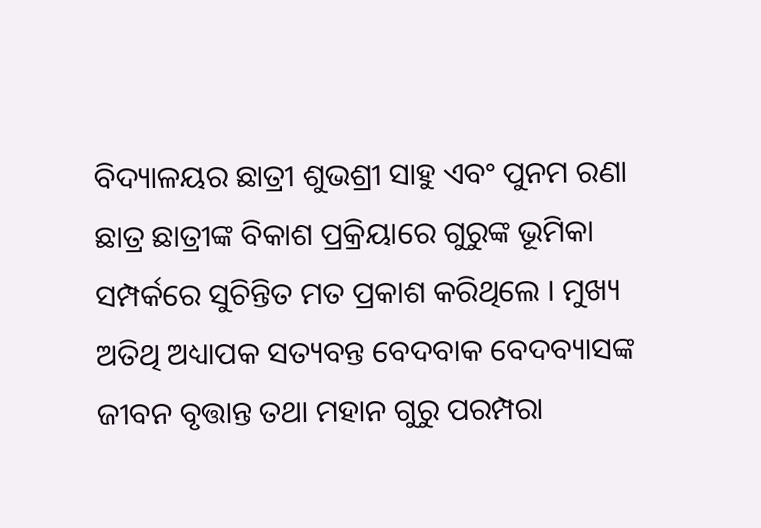ବିଦ୍ୟାଳୟର ଛାତ୍ରୀ ଶୁଭଶ୍ରୀ ସାହୁ ଏବଂ ପୁନମ ରଣା ଛାତ୍ର ଛାତ୍ରୀଙ୍କ ବିକାଶ ପ୍ରକ୍ରିୟାରେ ଗୁରୁଙ୍କ ଭୂମିକା ସମ୍ପର୍କରେ ସୁଚିନ୍ତିତ ମତ ପ୍ରକାଶ କରିଥିଲେ । ମୁଖ୍ୟ ଅତିଥି ଅଧ୍ୟାପକ ସତ୍ୟବନ୍ତ ବେଦବାକ ବେଦବ୍ୟାସଙ୍କ ଜୀବନ ବୃତ୍ତାନ୍ତ ତଥା ମହାନ ଗୁରୁ ପରମ୍ପରା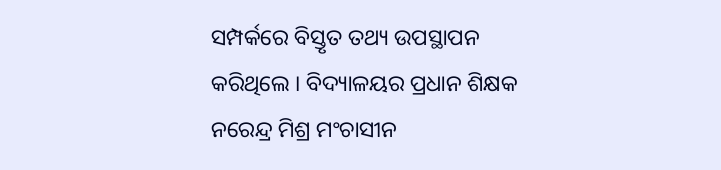ସମ୍ପର୍କରେ ବିସ୍ତୃତ ତଥ୍ୟ ଉପସ୍ଥାପନ କରିଥିଲେ । ବିଦ୍ୟାଳୟର ପ୍ରଧାନ ଶିକ୍ଷକ ନରେନ୍ଦ୍ର ମିଶ୍ର ମଂଚାସୀନ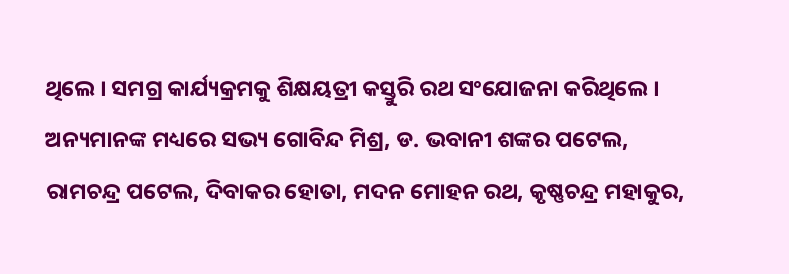ଥିଲେ । ସମଗ୍ର କାର୍ଯ୍ୟକ୍ରମକୁ ଶିକ୍ଷୟତ୍ରୀ କସ୍ତୁରି ରଥ ସଂଯୋଜନା କରିଥିଲେ ।
ଅନ୍ୟମାନଙ୍କ ମଧ୍ୟରେ ସଭ୍ୟ ଗୋବିନ୍ଦ ମିଶ୍ର, ଡ. ଭବାନୀ ଶଙ୍କର ପଟେଲ, ରାମଚନ୍ଦ୍ର ପଟେଲ, ଦିବାକର ହୋତା, ମଦନ ମୋହନ ରଥ, କୃଷ୍ଣଚନ୍ଦ୍ର ମହାକୁର,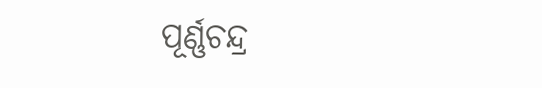ପୂର୍ଣ୍ଣଚନ୍ଦ୍ର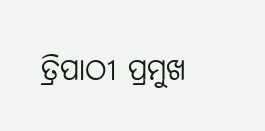ତ୍ରିପାଠୀ ପ୍ରମୁଖ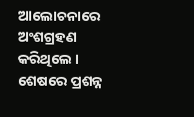ଆଲୋଚନାରେ ଅଂଶଗ୍ରହଣ କରିଥିଲେ । ଶେଷରେ ପ୍ରଶନ୍ନ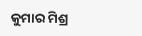କୁମାର ମିଶ୍ର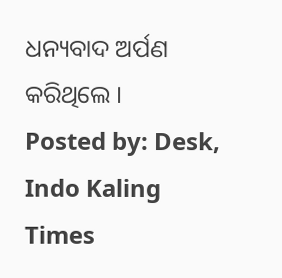ଧନ୍ୟବାଦ ଅର୍ପଣ କରିଥିଲେ ।
Posted by: Desk, Indo Kaling Times